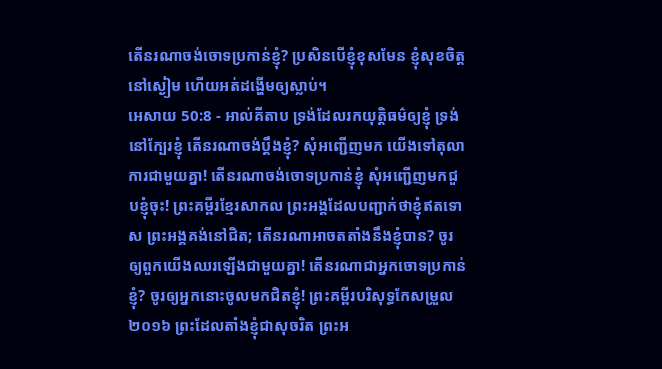តើនរណាចង់ចោទប្រកាន់ខ្ញុំ? ប្រសិនបើខ្ញុំខុសមែន ខ្ញុំសុខចិត្តនៅស្ងៀម ហើយអត់ដង្ហើមឲ្យស្លាប់។
អេសាយ 50:8 - អាល់គីតាប ទ្រង់ដែលរកយុត្តិធម៌ឲ្យខ្ញុំ ទ្រង់នៅក្បែរខ្ញុំ តើនរណាចង់ប្ដឹងខ្ញុំ? សុំអញ្ជើញមក យើងទៅតុលាការជាមួយគ្នា! តើនរណាចង់ចោទប្រកាន់ខ្ញុំ សុំអញ្ជើញមកជួបខ្ញុំចុះ! ព្រះគម្ពីរខ្មែរសាកល ព្រះអង្គដែលបញ្ជាក់ថាខ្ញុំឥតទោស ព្រះអង្គគង់នៅជិត; តើនរណាអាចតតាំងនឹងខ្ញុំបាន? ចូរឲ្យពួកយើងឈរឡើងជាមួយគ្នា! តើនរណាជាអ្នកចោទប្រកាន់ខ្ញុំ? ចូរឲ្យអ្នកនោះចូលមកជិតខ្ញុំ! ព្រះគម្ពីរបរិសុទ្ធកែសម្រួល ២០១៦ ព្រះដែលតាំងខ្ញុំជាសុចរិត ព្រះអ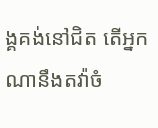ង្គគង់នៅជិត តើអ្នកណានឹងតវ៉ាចំ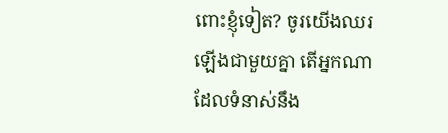ពោះខ្ញុំទៀត? ចូរយើងឈរឡើងជាមួយគ្នា តើអ្នកណាដែលទំនាស់នឹង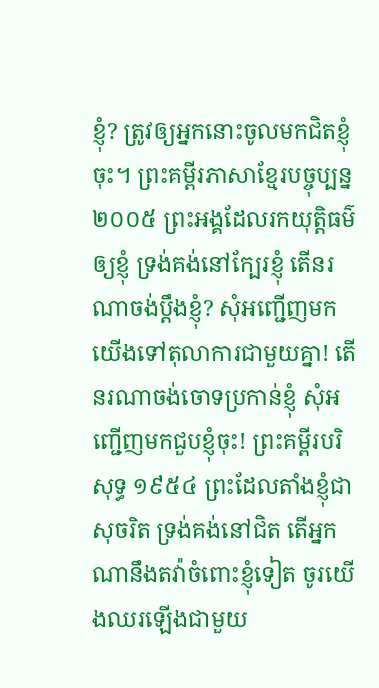ខ្ញុំ? ត្រូវឲ្យអ្នកនោះចូលមកជិតខ្ញុំចុះ។ ព្រះគម្ពីរភាសាខ្មែរបច្ចុប្បន្ន ២០០៥ ព្រះអង្គដែលរកយុត្តិធម៌ឲ្យខ្ញុំ ទ្រង់គង់នៅក្បែរខ្ញុំ តើនរណាចង់ប្ដឹងខ្ញុំ? សុំអញ្ជើញមក យើងទៅតុលាការជាមួយគ្នា! តើនរណាចង់ចោទប្រកាន់ខ្ញុំ សុំអញ្ជើញមកជួបខ្ញុំចុះ! ព្រះគម្ពីរបរិសុទ្ធ ១៩៥៤ ព្រះដែលតាំងខ្ញុំជាសុចរិត ទ្រង់គង់នៅជិត តើអ្នកណានឹងតវ៉ាចំពោះខ្ញុំទៀត ចូរយើងឈរឡើងជាមួយ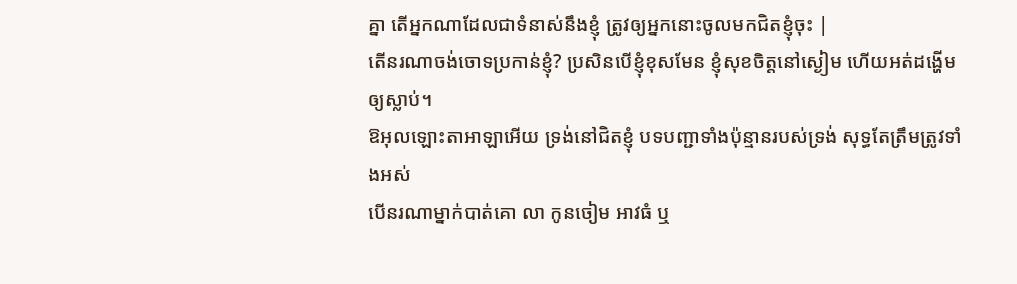គ្នា តើអ្នកណាដែលជាទំនាស់នឹងខ្ញុំ ត្រូវឲ្យអ្នកនោះចូលមកជិតខ្ញុំចុះ |
តើនរណាចង់ចោទប្រកាន់ខ្ញុំ? ប្រសិនបើខ្ញុំខុសមែន ខ្ញុំសុខចិត្តនៅស្ងៀម ហើយអត់ដង្ហើមឲ្យស្លាប់។
ឱអុលឡោះតាអាឡាអើយ ទ្រង់នៅជិតខ្ញុំ បទបញ្ជាទាំងប៉ុន្មានរបស់ទ្រង់ សុទ្ធតែត្រឹមត្រូវទាំងអស់
បើនរណាម្នាក់បាត់គោ លា កូនចៀម អាវធំ ឬ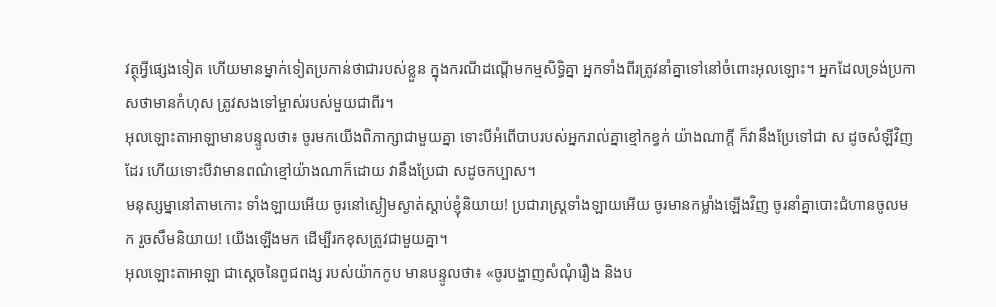វត្ថុអ្វីផ្សេងទៀត ហើយមានម្នាក់ទៀតប្រកាន់ថាជារបស់ខ្លួន ក្នុងករណីដណ្តើមកម្មសិទ្ធិគ្នា អ្នកទាំងពីរត្រូវនាំគ្នាទៅនៅចំពោះអុលឡោះ។ អ្នកដែលទ្រង់ប្រកាសថាមានកំហុស ត្រូវសងទៅម្ចាស់របស់មួយជាពីរ។
អុលឡោះតាអាឡាមានបន្ទូលថា៖ ចូរមកយើងពិភាក្សាជាមួយគ្នា ទោះបីអំពើបាបរបស់អ្នករាល់គ្នាខ្មៅកខ្វក់ យ៉ាងណាក្ដី ក៏វានឹងប្រែទៅជា ស ដូចសំឡីវិញដែរ ហើយទោះបីវាមានពណ៌ខ្មៅយ៉ាងណាក៏ដោយ វានឹងប្រែជា សដូចកប្បាស។
មនុស្សម្នានៅតាមកោះ ទាំងឡាយអើយ ចូរនៅស្ងៀមស្ងាត់ស្ដាប់ខ្ញុំនិយាយ! ប្រជារាស្ត្រទាំងឡាយអើយ ចូរមានកម្លាំងឡើងវិញ ចូរនាំគ្នាបោះជំហានចូលមក រួចសឹមនិយាយ! យើងឡើងមក ដើម្បីរកខុសត្រូវជាមួយគ្នា។
អុលឡោះតាអាឡា ជាស្តេចនៃពូជពង្ស របស់យ៉ាកកូប មានបន្ទូលថា៖ «ចូរបង្ហាញសំណុំរឿង និងប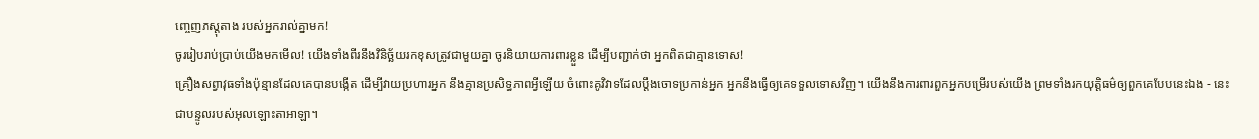ញ្ចេញភស្ដុតាង របស់អ្នករាល់គ្នាមក!
ចូររៀបរាប់ប្រាប់យើងមកមើល! យើងទាំងពីរនឹងវិនិច្ឆ័យរកខុសត្រូវជាមួយគ្នា ចូរនិយាយការពារខ្លួន ដើម្បីបញ្ជាក់ថា អ្នកពិតជាគ្មានទោស!
គ្រឿងសព្វាវុធទាំងប៉ុន្មានដែលគេបានបង្កើត ដើម្បីវាយប្រហារអ្នក នឹងគ្មានប្រសិទ្ធភាពអ្វីឡើយ ចំពោះគូវិវាទដែលប្ដឹងចោទប្រកាន់អ្នក អ្នកនឹងធ្វើឲ្យគេទទួលទោសវិញ។ យើងនឹងការពារពួកអ្នកបម្រើរបស់យើង ព្រមទាំងរកយុត្តិធម៌ឲ្យពួកគេបែបនេះឯង - នេះជាបន្ទូលរបស់អុលឡោះតាអាឡា។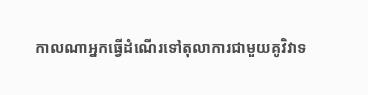កាលណាអ្នកធ្វើដំណើរទៅតុលាការជាមួយគូវិវាទ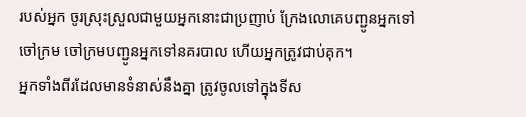របស់អ្នក ចូរស្រុះស្រួលជាមួយអ្នកនោះជាប្រញាប់ ក្រែងលោគេបញ្ជូនអ្នកទៅចៅក្រម ចៅក្រមបញ្ជូនអ្នកទៅនគរបាល ហើយអ្នកត្រូវជាប់គុក។
អ្នកទាំងពីរដែលមានទំនាស់នឹងគ្នា ត្រូវចូលទៅក្នុងទីស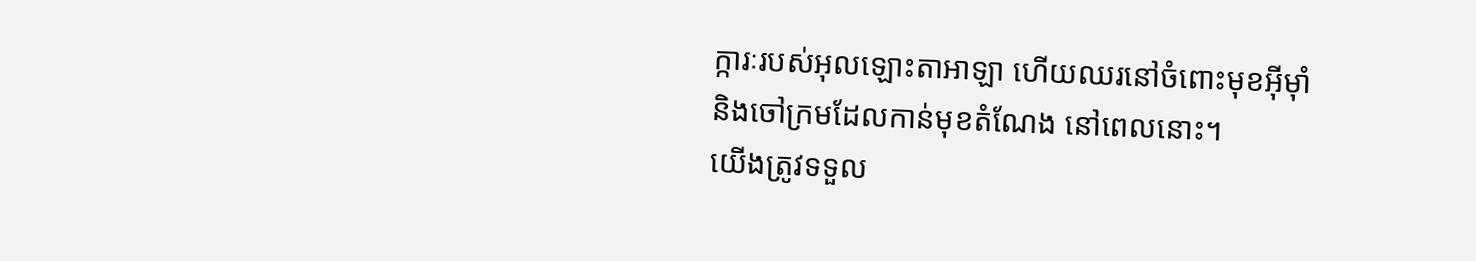ក្ការៈរបស់អុលឡោះតាអាឡា ហើយឈរនៅចំពោះមុខអ៊ីមុាំ និងចៅក្រមដែលកាន់មុខតំណែង នៅពេលនោះ។
យើងត្រូវទទួល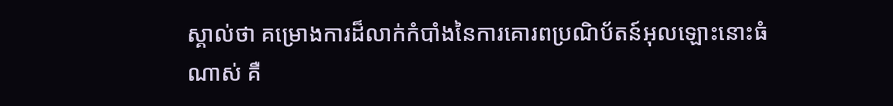ស្គាល់ថា គម្រោងការដ៏លាក់កំបាំងនៃការគោរពប្រណិប័តន៍អុលឡោះនោះធំណាស់ គឺ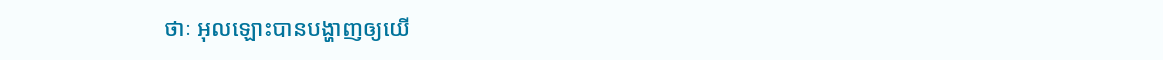ថាៈ អុលឡោះបានបង្ហាញឲ្យយើ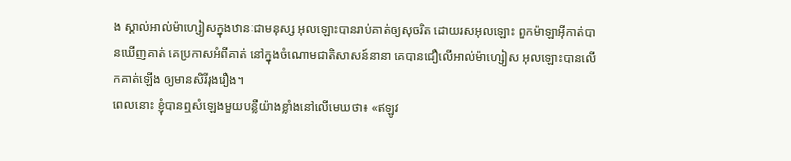ង ស្គាល់អាល់ម៉ាហ្សៀសក្នុងឋានៈជាមនុស្ស អុលឡោះបានរាប់គាត់ឲ្យសុចរិត ដោយរសអុលឡោះ ពួកម៉ាឡាអ៊ីកាត់បានឃើញគាត់ គេប្រកាសអំពីគាត់ នៅក្នុងចំណោមជាតិសាសន៍នានា គេបានជឿលើអាល់ម៉ាហ្សៀស អុលឡោះបានលើកគាត់ឡើង ឲ្យមានសិរីរុងរឿង។
ពេលនោះ ខ្ញុំបានឮសំឡេងមួយបន្លឺយ៉ាងខ្លាំងនៅលើមេឃថា៖ «ឥឡូវ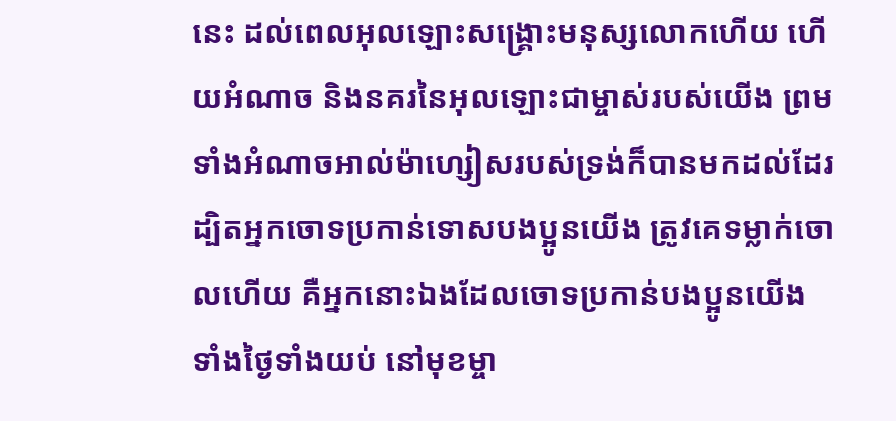នេះ ដល់ពេលអុលឡោះសង្គ្រោះមនុស្សលោកហើយ ហើយអំណាច និងនគរនៃអុលឡោះជាម្ចាស់របស់យើង ព្រមទាំងអំណាចអាល់ម៉ាហ្សៀសរបស់ទ្រង់ក៏បានមកដល់ដែរ ដ្បិតអ្នកចោទប្រកាន់ទោសបងប្អូនយើង ត្រូវគេទម្លាក់ចោលហើយ គឺអ្នកនោះឯងដែលចោទប្រកាន់បងប្អូនយើង ទាំងថ្ងៃទាំងយប់ នៅមុខម្ចា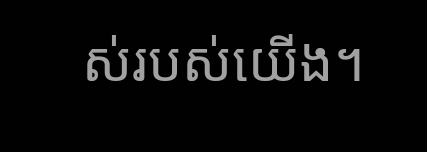ស់របស់យើង។